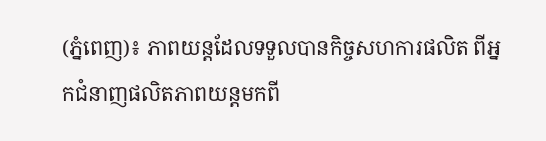(ភ្នំពេញ)៖ ភាពយន្តដែលទទួលបានកិច្ចសហការផលិត ពីអ្នកជំនាញផលិតភាពយន្តមកពី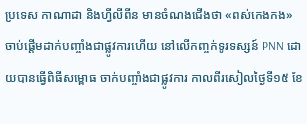ប្រទេស កាណាដា និងហ្វីលីពីន មានចំណងជើងថា «ពស់កេងកង» ចាប់ផ្ដើមដាក់បញ្ចាំងជាផ្លូវការហើយ នៅលើកញ្ចក់ទូរទស្សន៍ PNN ដោយបានធ្វើពិធីសម្ពោធ ចាក់បញ្ចាំងជាផ្លូវការ កាលពីរសៀលថ្ងៃទី១៥ ខែ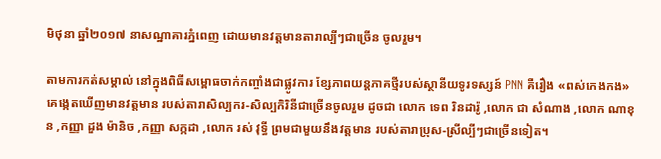មិថុនា ឆ្នាំ២០១៧ នាសណ្ឋាគារភ្នំពេញ ដោយមានវត្តមានតារាល្បីៗជាច្រើន ចូលរួម។

តាមការកត់សម្គាល់ នៅក្នុងពិធីសម្ពោធចាក់កញ្ចាំងជាផ្លូវការ ខ្សែភាពយន្តភាគថ្មីរបស់ស្ថានីយទូរទស្សន៍ PNN គឺរឿង «ពស់កេងកង» គេង្កេតឃើញមានវត្តមាន របស់តារាសិល្បករ-សិល្បកិរិនីជាច្រើនចូលរួម ដូចជា លោក ទេព រិនដារ៉ូ ,លោក ជា សំណាង ,លោក ណាខុន ,កញ្ញា ដួង ម៉ានិច ,កញ្ញា សក្កដា ,លោក រស់ វុទ្ធី ព្រមជាមួយនឹងវត្តមាន របស់តារាប្រុស-ស្រីល្បីៗជាច្រើនទៀត។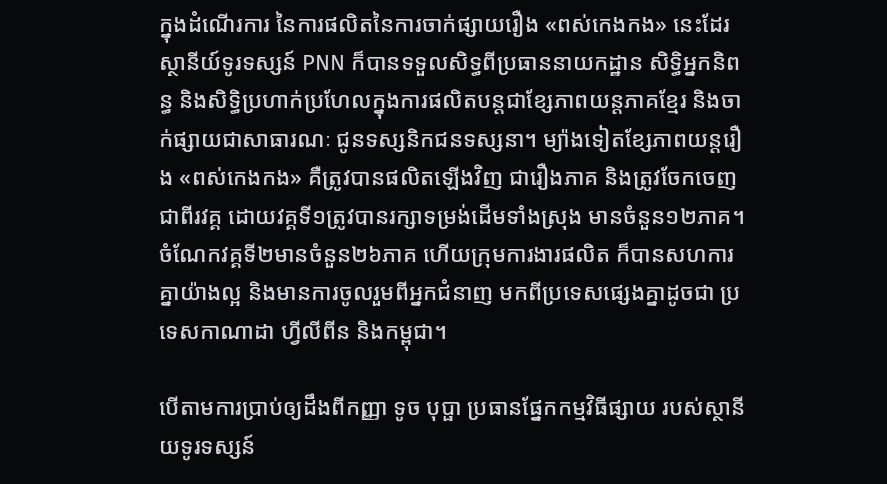ក្នុងដំណើរការ នៃការផលិតនៃការចាក់ផ្សាយរឿង «ពស់កេងកង» នេះដែរ ស្ថានីយ៍ទូរទស្សន៍ PNN ក៏បានទទួលសិទ្ធពីប្រធាននាយកដ្ឋាន សិទ្ធិអ្នកនិពន្ធ និងសិទ្ធិប្រហាក់ប្រហែលក្នុងការផលិតបន្តជាខ្សែភាពយន្តភាគខ្មែរ និងចាក់ផ្សាយជាសាធារណៈ ជូនទស្សនិកជនទស្សនា។ ម្យ៉ាងទៀតខ្សែភាពយន្តរឿង «ពស់កេងកង» គឺត្រូវបានផលិតឡើងវិញ ជារឿងភាគ និងត្រូវចែកចេញជាពីរវគ្គ ដោយវគ្គទី១ត្រូវបានរក្សាទម្រង់ដើមទាំងស្រុង មានចំនួន១២ភាគ។ ចំណែកវគ្គទី២មានចំនួន២៦ភាគ ហើយក្រុមការងារផលិត ក៏បានសហការគ្នាយ៉ាងល្អ និងមានការចូលរួមពីអ្នកជំនាញ មកពីប្រទេសផ្សេងគ្នាដូចជា ប្រទេសកាណាដា ហ្វីលីពីន និងកម្ពុជា។

បើតាមការប្រាប់ឲ្យដឹងពីកញ្ញា ទូច បុប្ផា ប្រធានផ្នែកកម្មវិធីផ្សាយ របស់ស្ថានីយទូរទស្សន៍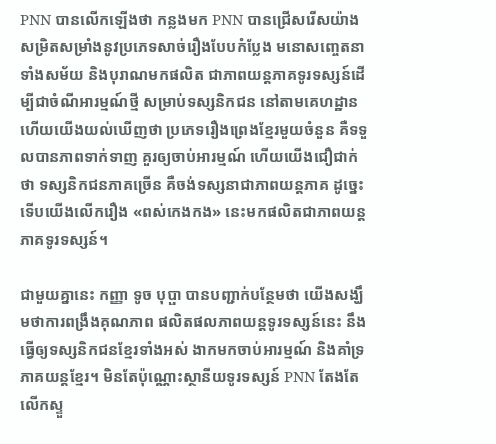PNN បានលើកឡើងថា កន្លងមក PNN បានជ្រើសរើសយ៉ាងសម្រិតសម្រាំងនូវប្រភេទសាច់រឿងបែបកំប្លែង មនោសញ្ចេតនា ទាំងសម័យ និងបុរាណមកផលិត ជាភាពយន្តភាគទូរទស្សន៍ដើម្បីជាចំណីអារម្មណ៍ថ្មី សម្រាប់ទស្សនិកជន នៅតាមគេហដ្ឋាន ហើយយើងយល់ឃើញថា ប្រភេទរឿងព្រេងខ្មែរមួយចំនួន គឺទទួលបានភាពទាក់ទាញ គួរឲ្យចាប់អារម្មណ៍ ហើយយើងជឿជាក់ថា ទស្សនិកជនភាគច្រើន គឺចង់ទស្សនាជាភាពយន្តភាគ ដូច្នេះទើបយើងលើករឿង «ពស់កេងកង» នេះមកផលិតជាភាពយន្ត ភាគទូរទស្សន៍។

ជាមួយគ្នានេះ កញ្ញា ទូច បុប្ផា បានបញ្ជាក់បន្ថែមថា យើងសង្ឃឹមថាការពង្រឹងគុណភាព ផលិតផលភាពយន្តទូរទស្សន៍នេះ នឹងធ្វើឲ្យទស្សនិកជនខ្មែរទាំងអស់ ងាកមកចាប់អារម្មណ៍ និងគាំទ្រភាគយន្តខ្មែរ។ មិនតែប៉ុណ្ណោះស្ថានីយទូរទស្សន៍ PNN តែងតែលើកស្ទួ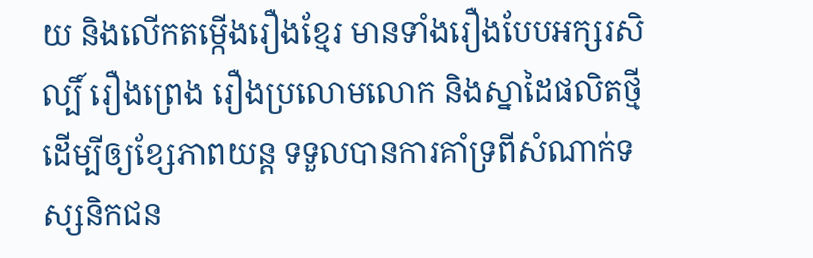យ និងលើកតម្កើងរឿងខ្មែរ មានទាំងរឿងបែបអក្សរសិល្បិ៍ រឿងព្រេង រឿងប្រលោមលោក និងស្នាដៃផលិតថ្មីដើម្បីឲ្យខ្សែភាពយន្ត ទទួលបានការគាំទ្រពីសំណាក់ទ ស្សនិកជន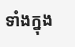ទាំងក្នុង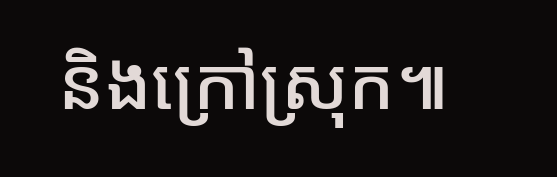និងក្រៅស្រុក៕